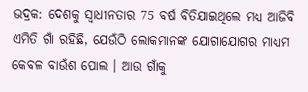ଭଦ୍ରକ: ଦେଶକୁ ସ୍ୱାଧୀନତାର 75 ବର୍ଷ ବିତିଯାଇଥିଲେ ମଧ୍ୟ ଆଜିବି ଏମିତି ଗାଁ ରହିଛି, ଯେଉଁଠି ଲୋକମାନଙ୍କ ଯୋଗାଯୋଗର ମାଧ୍ୟମ କେବଳ ବାଉଁଶ ପୋଲ । ଆଉ ଗାଁକୁ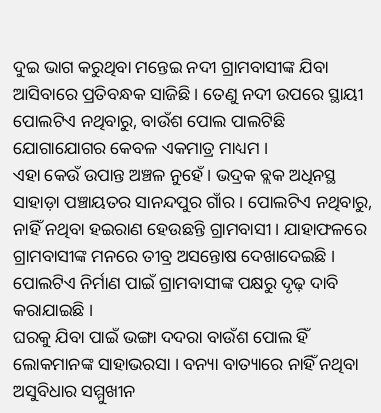ଦୁଇ ଭାଗ କରୁଥିବା ମନ୍ତେଇ ନଦୀ ଗ୍ରାମବାସୀଙ୍କ ଯିବା ଆସିବାରେ ପ୍ରତିବନ୍ଧକ ସାଜିଛି । ତେଣୁ ନଦୀ ଉପରେ ସ୍ଥାୟୀ ପୋଲଟିଏ ନଥିବାରୁ, ବାଉଁଶ ପୋଲ ପାଲଟିଛି ଯୋଗାଯୋଗର କେବଳ ଏକମାତ୍ର ମାଧ୍ୟମ ।
ଏହା କେଉଁ ଉପାନ୍ତ ଅଞ୍ଚଳ ନୁହେଁ । ଭଦ୍ରକ ବ୍ଲକ ଅଧିନସ୍ଥ ସାହାଡ଼ା ପଞ୍ଚାୟତର ସାନନ୍ଦପୁର ଗାଁର । ପୋଲଟିଏ ନଥିବାରୁ, ନାହିଁ ନଥିବା ହଇରାଣ ହେଉଛନ୍ତି ଗ୍ରାମବାସୀ । ଯାହାଫଳରେ ଗ୍ରାମବାସୀଙ୍କ ମନରେ ତୀବ୍ର ଅସନ୍ତୋଷ ଦେଖାଦେଇଛି । ପୋଲଟିଏ ନିର୍ମାଣ ପାଇଁ ଗ୍ରାମବାସୀଙ୍କ ପକ୍ଷରୁ ଦୃଢ଼ ଦାବି କରାଯାଇଛି ।
ଘରକୁ ଯିବା ପାଇଁ ଭଙ୍ଗା ଦଦରା ବାଉଁଶ ପୋଲ ହିଁ ଲୋକମାନଙ୍କ ସାହାଭରସା । ବନ୍ୟା ବାତ୍ୟାରେ ନାହିଁ ନଥିବା ଅସୁବିଧାର ସମ୍ମୁଖୀନ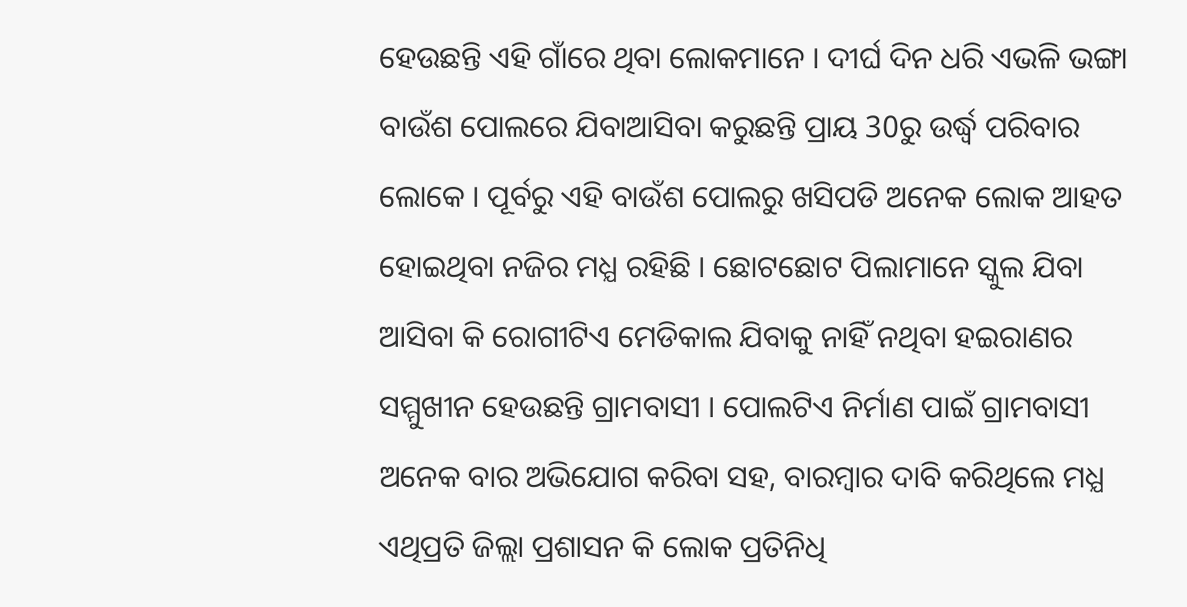ହେଉଛନ୍ତି ଏହି ଗାଁରେ ଥିବା ଲୋକମାନେ । ଦୀର୍ଘ ଦିନ ଧରି ଏଭଳି ଭଙ୍ଗା ବାଉଁଶ ପୋଲରେ ଯିବାଆସିବା କରୁଛନ୍ତି ପ୍ରାୟ 30ରୁ ଉର୍ଦ୍ଧ୍ବ ପରିବାର ଲୋକେ । ପୂର୍ବରୁ ଏହି ବାଉଁଶ ପୋଲରୁ ଖସିପଡି ଅନେକ ଲୋକ ଆହତ ହୋଇଥିବା ନଜିର ମଧ୍ଯ ରହିଛି । ଛୋଟଛୋଟ ପିଲାମାନେ ସ୍କୁଲ ଯିବା ଆସିବା କି ରୋଗୀଟିଏ ମେଡିକାଲ ଯିବାକୁ ନାହିଁ ନଥିବା ହଇରାଣର ସମ୍ମୁଖୀନ ହେଉଛନ୍ତି ଗ୍ରାମବାସୀ । ପୋଲଟିଏ ନିର୍ମାଣ ପାଇଁ ଗ୍ରାମବାସୀ ଅନେକ ବାର ଅଭିଯୋଗ କରିବା ସହ, ବାରମ୍ବାର ଦାବି କରିଥିଲେ ମଧ୍ଯ ଏଥିପ୍ରତି ଜିଲ୍ଲା ପ୍ରଶାସନ କି ଲୋକ ପ୍ରତିନିଧି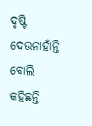ଦୃଷ୍ଟି ଦେଉନାହାଁନ୍ତି ବୋଲି କହିଛନ୍ତି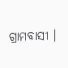ଗ୍ରାମବାସୀ ।